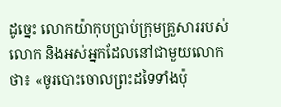ដូច្នេះ លោកយ៉ាកុបប្រាប់ក្រុមគ្រួសាររបស់លោក និងអស់អ្នកដែលនៅជាមួយលោកថា៖ «ចូរបោះចោលព្រះដទៃទាំងប៉ុ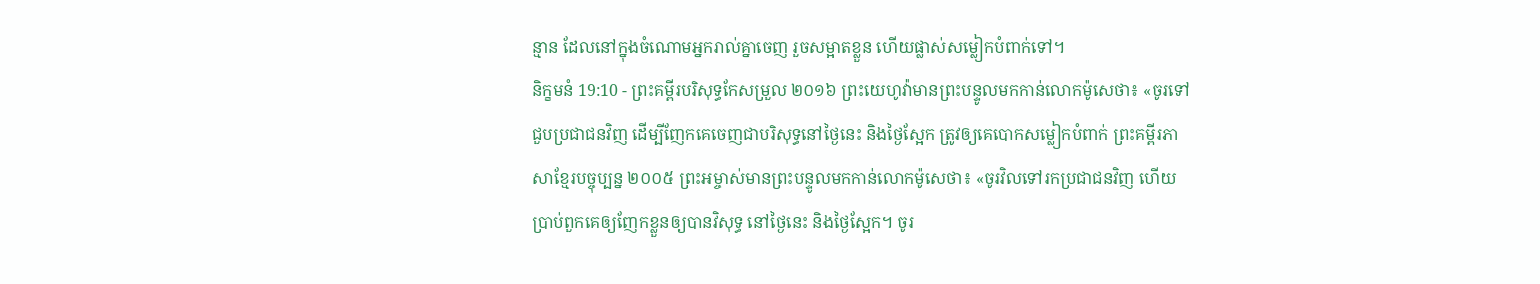ន្មាន ដែលនៅក្នុងចំណោមអ្នករាល់គ្នាចេញ រួចសម្អាតខ្លួន ហើយផ្លាស់សម្លៀកបំពាក់ទៅ។
និក្ខមនំ 19:10 - ព្រះគម្ពីរបរិសុទ្ធកែសម្រួល ២០១៦ ព្រះយេហូវ៉ាមានព្រះបន្ទូលមកកាន់លោកម៉ូសេថា៖ «ចូរទៅជួបប្រជាជនវិញ ដើម្បីញែកគេចេញជាបរិសុទ្ធនៅថ្ងៃនេះ និងថ្ងៃស្អែក ត្រូវឲ្យគេបោកសម្លៀកបំពាក់ ព្រះគម្ពីរភាសាខ្មែរបច្ចុប្បន្ន ២០០៥ ព្រះអម្ចាស់មានព្រះបន្ទូលមកកាន់លោកម៉ូសេថា៖ «ចូរវិលទៅរកប្រជាជនវិញ ហើយប្រាប់ពួកគេឲ្យញែកខ្លួនឲ្យបានវិសុទ្ធ នៅថ្ងៃនេះ និងថ្ងៃស្អែក។ ចូរ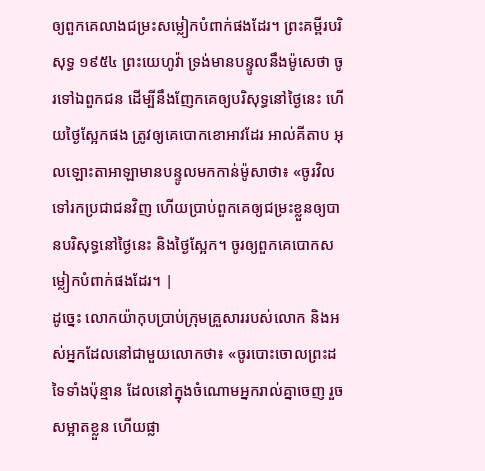ឲ្យពួកគេលាងជម្រះសម្លៀកបំពាក់ផងដែរ។ ព្រះគម្ពីរបរិសុទ្ធ ១៩៥៤ ព្រះយេហូវ៉ា ទ្រង់មានបន្ទូលនឹងម៉ូសេថា ចូរទៅឯពួកជន ដើម្បីនឹងញែកគេឲ្យបរិសុទ្ធនៅថ្ងៃនេះ ហើយថ្ងៃស្អែកផង ត្រូវឲ្យគេបោកខោអាវដែរ អាល់គីតាប អុលឡោះតាអាឡាមានបន្ទូលមកកាន់ម៉ូសាថា៖ «ចូរវិលទៅរកប្រជាជនវិញ ហើយប្រាប់ពួកគេឲ្យជម្រះខ្លួនឲ្យបានបរិសុទ្ធនៅថ្ងៃនេះ និងថ្ងៃស្អែក។ ចូរឲ្យពួកគេបោកសម្លៀកបំពាក់ផងដែរ។ |
ដូច្នេះ លោកយ៉ាកុបប្រាប់ក្រុមគ្រួសាររបស់លោក និងអស់អ្នកដែលនៅជាមួយលោកថា៖ «ចូរបោះចោលព្រះដទៃទាំងប៉ុន្មាន ដែលនៅក្នុងចំណោមអ្នករាល់គ្នាចេញ រួចសម្អាតខ្លួន ហើយផ្លា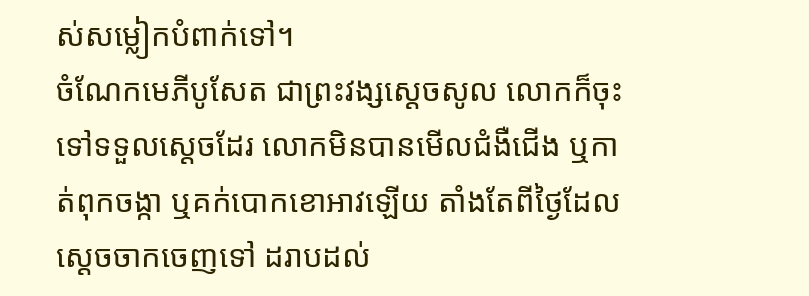ស់សម្លៀកបំពាក់ទៅ។
ចំណែកមេភីបូសែត ជាព្រះវង្សស្ដេចសូល លោកក៏ចុះទៅទទួលស្តេចដែរ លោកមិនបានមើលជំងឺជើង ឬកាត់ពុកចង្កា ឬគក់បោកខោអាវឡើយ តាំងតែពីថ្ងៃដែលស្ដេចចាកចេញទៅ ដរាបដល់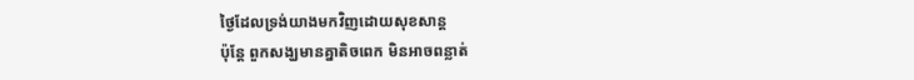ថ្ងៃដែលទ្រង់យាងមកវិញដោយសុខសាន្ត
ប៉ុន្តែ ពួកសង្ឃមានគ្នាតិចពេក មិនអាចពន្លាត់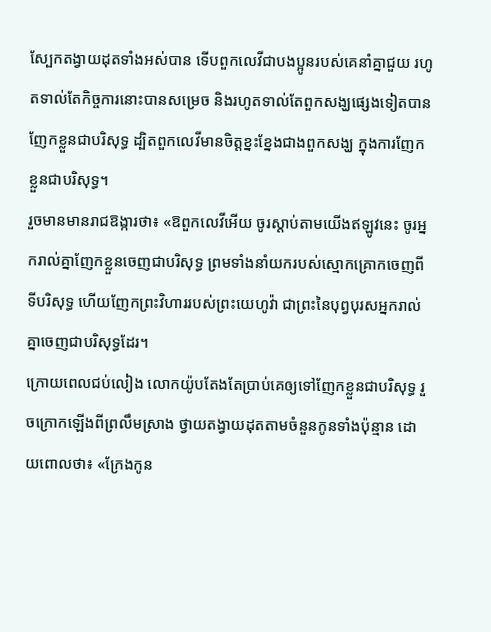ស្បែកតង្វាយដុតទាំងអស់បាន ទើបពួកលេវីជាបងប្អូនរបស់គេនាំគ្នាជួយ រហូតទាល់តែកិច្ចការនោះបានសម្រេច និងរហូតទាល់តែពួកសង្ឃផ្សេងទៀតបានញែកខ្លួនជាបរិសុទ្ធ ដ្បិតពួកលេវីមានចិត្តខ្នះខ្នែងជាងពួកសង្ឃ ក្នុងការញែកខ្លួនជាបរិសុទ្ធ។
រួចមានមានរាជឱង្ការថា៖ «ឱពួកលេវីអើយ ចូរស្តាប់តាមយើងឥឡូវនេះ ចូរអ្នករាល់គ្នាញែកខ្លួនចេញជាបរិសុទ្ធ ព្រមទាំងនាំយករបស់ស្មោកគ្រោកចេញពីទីបរិសុទ្ធ ហើយញែកព្រះវិហាររបស់ព្រះយេហូវ៉ា ជាព្រះនៃបុព្វបុរសអ្នករាល់គ្នាចេញជាបរិសុទ្ធដែរ។
ក្រោយពេលជប់លៀង លោកយ៉ូបតែងតែប្រាប់គេឲ្យទៅញែកខ្លួនជាបរិសុទ្ធ រួចក្រោកឡើងពីព្រលឹមស្រាង ថ្វាយតង្វាយដុតតាមចំនួនកូនទាំងប៉ុន្មាន ដោយពោលថា៖ «ក្រែងកូន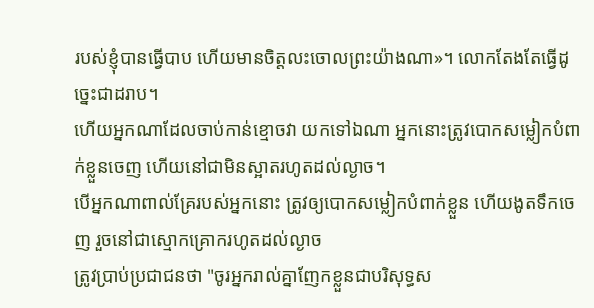របស់ខ្ញុំបានធ្វើបាប ហើយមានចិត្តលះចោលព្រះយ៉ាងណា»។ លោកតែងតែធ្វើដូច្នេះជាដរាប។
ហើយអ្នកណាដែលចាប់កាន់ខ្មោចវា យកទៅឯណា អ្នកនោះត្រូវបោកសម្លៀកបំពាក់ខ្លួនចេញ ហើយនៅជាមិនស្អាតរហូតដល់ល្ងាច។
បើអ្នកណាពាល់គ្រែរបស់អ្នកនោះ ត្រូវឲ្យបោកសម្លៀកបំពាក់ខ្លួន ហើយងូតទឹកចេញ រួចនៅជាស្មោកគ្រោករហូតដល់ល្ងាច
ត្រូវប្រាប់ប្រជាជនថា "ចូរអ្នករាល់គ្នាញែកខ្លួនជាបរិសុទ្ធស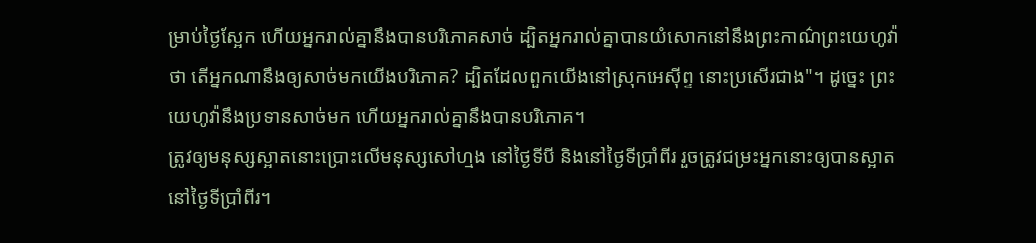ម្រាប់ថ្ងៃស្អែក ហើយអ្នករាល់គ្នានឹងបានបរិភោគសាច់ ដ្បិតអ្នករាល់គ្នាបានយំសោកនៅនឹងព្រះកាណ៌ព្រះយេហូវ៉ាថា តើអ្នកណានឹងឲ្យសាច់មកយើងបរិភោគ? ដ្បិតដែលពួកយើងនៅស្រុកអេស៊ីព្ទ នោះប្រសើរជាង"។ ដូច្នេះ ព្រះយេហូវ៉ានឹងប្រទានសាច់មក ហើយអ្នករាល់គ្នានឹងបានបរិភោគ។
ត្រូវឲ្យមនុស្សស្អាតនោះប្រោះលើមនុស្សសៅហ្មង នៅថ្ងៃទីបី និងនៅថ្ងៃទីប្រាំពីរ រួចត្រូវជម្រះអ្នកនោះឲ្យបានស្អាតនៅថ្ងៃទីប្រាំពីរ។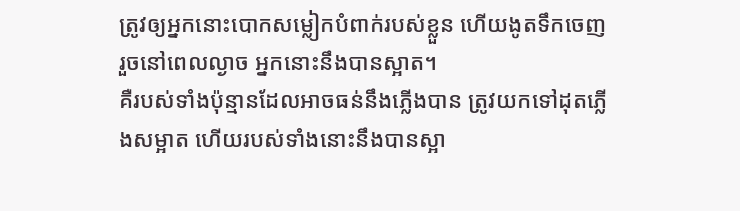ត្រូវឲ្យអ្នកនោះបោកសម្លៀកបំពាក់របស់ខ្លួន ហើយងូតទឹកចេញ រួចនៅពេលល្ងាច អ្នកនោះនឹងបានស្អាត។
គឺរបស់ទាំងប៉ុន្មានដែលអាចធន់នឹងភ្លើងបាន ត្រូវយកទៅដុតភ្លើងសម្អាត ហើយរបស់ទាំងនោះនឹងបានស្អា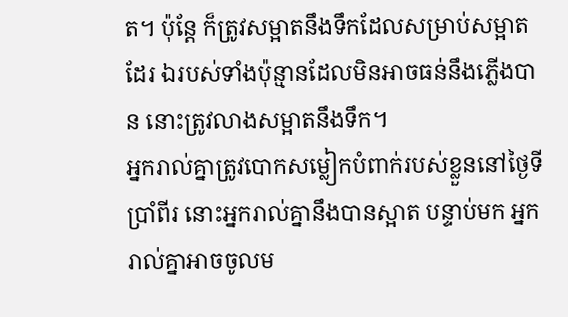ត។ ប៉ុន្តែ ក៏ត្រូវសម្អាតនឹងទឹកដែលសម្រាប់សម្អាតដែរ ឯរបស់ទាំងប៉ុន្មានដែលមិនអាចធន់នឹងភ្លើងបាន នោះត្រូវលាងសម្អាតនឹងទឹក។
អ្នករាល់គ្នាត្រូវបោកសម្លៀកបំពាក់របស់ខ្លួននៅថ្ងៃទីប្រាំពីរ នោះអ្នករាល់គ្នានឹងបានស្អាត បន្ទាប់មក អ្នករាល់គ្នាអាចចូលម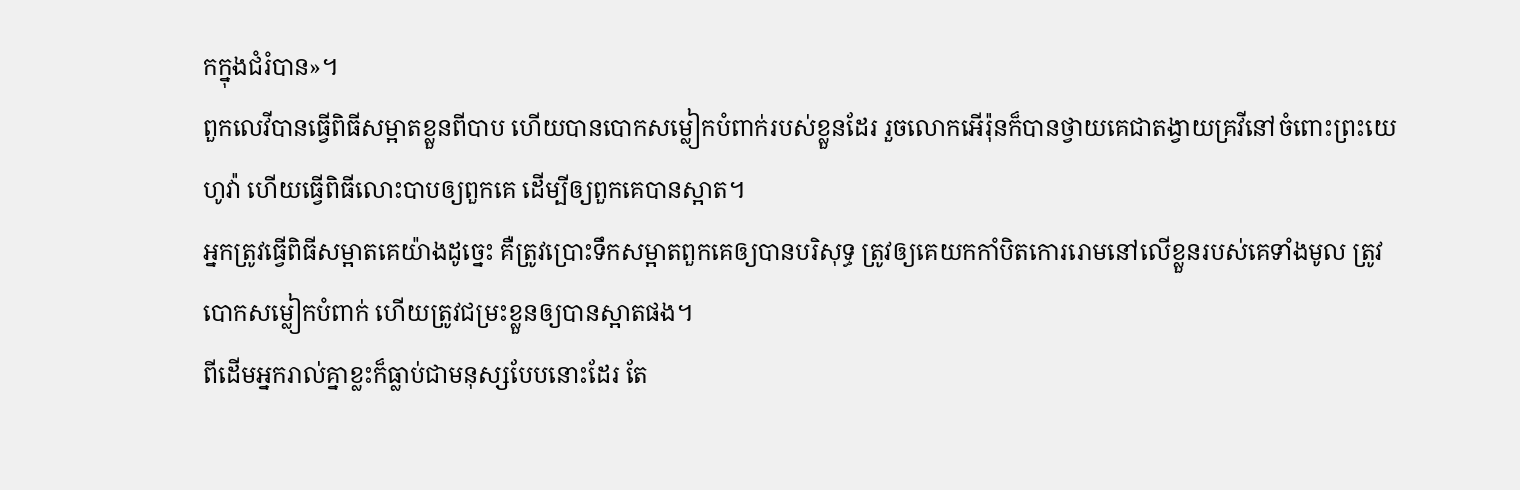កក្នុងជំរំបាន»។
ពួកលេវីបានធ្វើពិធីសម្អាតខ្លួនពីបាប ហើយបានបោកសម្លៀកបំពាក់របស់ខ្លួនដែរ រួចលោកអើរ៉ុនក៏បានថ្វាយគេជាតង្វាយគ្រវីនៅចំពោះព្រះយេហូវ៉ា ហើយធ្វើពិធីលោះបាបឲ្យពួកគេ ដើម្បីឲ្យពួកគេបានស្អាត។
អ្នកត្រូវធ្វើពិធីសម្អាតគេយ៉ាងដូច្នេះ គឺត្រូវប្រោះទឹកសម្អាតពួកគេឲ្យបានបរិសុទ្ធ ត្រូវឲ្យគេយកកាំបិតកោររោមនៅលើខ្លួនរបស់គេទាំងមូល ត្រូវបោកសម្លៀកបំពាក់ ហើយត្រូវជម្រះខ្លួនឲ្យបានស្អាតផង។
ពីដើមអ្នករាល់គ្នាខ្លះក៏ធ្លាប់ជាមនុស្សបែបនោះដែរ តែ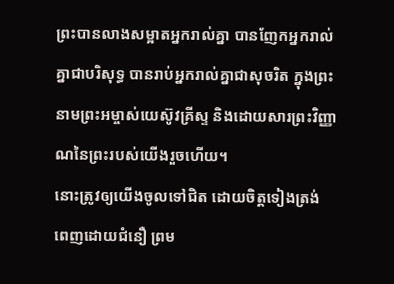ព្រះបានលាងសម្អាតអ្នករាល់គ្នា បានញែកអ្នករាល់គ្នាជាបរិសុទ្ធ បានរាប់អ្នករាល់គ្នាជាសុចរិត ក្នុងព្រះនាមព្រះអម្ចាស់យេស៊ូវគ្រីស្ទ និងដោយសារព្រះវិញ្ញាណនៃព្រះរបស់យើងរួចហើយ។
នោះត្រូវឲ្យយើងចូលទៅជិត ដោយចិត្តទៀងត្រង់ ពេញដោយជំនឿ ព្រម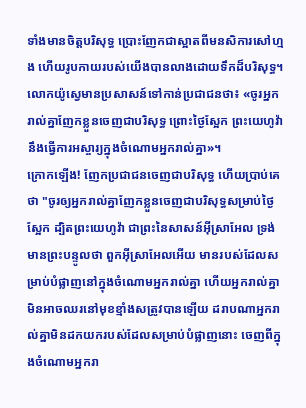ទាំងមានចិត្តបរិសុទ្ធ ប្រោះញែកជាស្អាតពីមនសិការសៅហ្មង ហើយរូបកាយរបស់យើងបានលាងដោយទឹកដ៏បរិសុទ្ធ។
លោកយ៉ូស្វេមានប្រសាសន៍ទៅកាន់ប្រជាជនថា៖ «ចូរអ្នករាល់គ្នាញែកខ្លួនចេញជាបរិសុទ្ធ ព្រោះថ្ងៃស្អែក ព្រះយេហូវ៉ានឹងធ្វើការអស្ចារ្យក្នុងចំណោមអ្នករាល់គ្នា»។
ក្រោកឡើង! ញែកប្រជាជនចេញជាបរិសុទ្ធ ហើយប្រាប់គេថា "ចូរឲ្យអ្នករាល់គ្នាញែកខ្លួនចេញជាបរិសុទ្ធសម្រាប់ថ្ងៃស្អែក ដ្បិតព្រះយេហូវ៉ា ជាព្រះនៃសាសន៍អ៊ីស្រាអែល ទ្រង់មានព្រះបន្ទូលថា ពួកអ៊ីស្រាអែលអើយ មានរបស់ដែលសម្រាប់បំផ្លាញនៅក្នុងចំណោមអ្នករាល់គ្នា ហើយអ្នករាល់គ្នាមិនអាចឈរនៅមុខខ្មាំងសត្រូវបានឡើយ ដរាបណាអ្នករាល់គ្នាមិនដកយករបស់ដែលសម្រាប់បំផ្លាញនោះ ចេញពីក្នុងចំណោមអ្នករា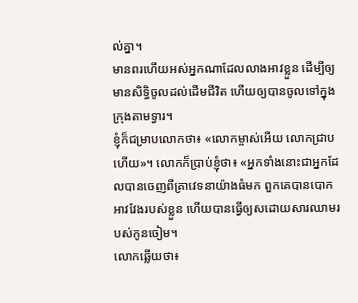ល់គ្នា។
មានពរហើយអស់អ្នកណាដែលលាងអាវខ្លួន ដើម្បីឲ្យមានសិទ្ធិចូលដល់ដើមជីវិត ហើយឲ្យបានចូលទៅក្នុងក្រុងតាមទ្វារ។
ខ្ញុំក៏ជម្រាបលោកថា៖ «លោកម្ចាស់អើយ លោកជ្រាបហើយ»។ លោកក៏ប្រាប់ខ្ញុំថា៖ «អ្នកទាំងនោះជាអ្នកដែលបានចេញពីគ្រាវេទនាយ៉ាងធំមក ពួកគេបានបោកអាវវែងរបស់ខ្លួន ហើយបានធ្វើឲ្យសដោយសារឈាមរបស់កូនចៀម។
លោកឆ្លើយថា៖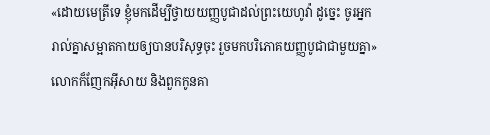«ដោយមេត្រីទេ ខ្ញុំមកដើម្បីថ្វាយយញ្ញបូជាដល់ព្រះយេហូវ៉ា ដូច្នេះ ចូរអ្នករាល់គ្នាសម្អាតកាយឲ្យបានបរិសុទ្ធចុះ រួចមកបរិភោគយញ្ញបូជាជាមួយគ្នា» លោកក៏ញែកអ៊ីសាយ និងពួកកូនគា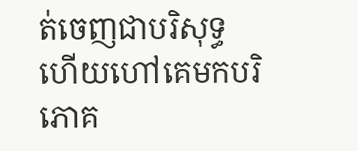ត់ចេញជាបរិសុទ្ធ ហើយហៅគេមកបរិភោគ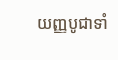យញ្ញបូជាទាំ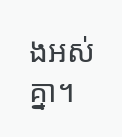ងអស់គ្នា។